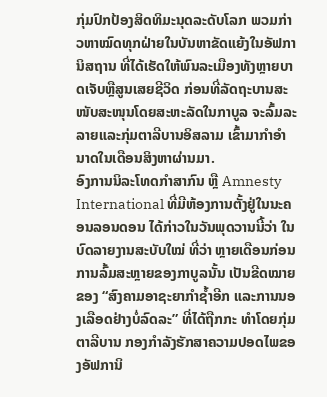ກຸ່ມປົກປ້ອງສິດທິມະນຸດລະດັບໂລກ ພວມກ່າວຫາໝົດທຸກຝ່າຍໃນບັນຫາຂັດແຍ້ງໃນອັຟການິສຖານ ທີ່ໄດ້ເຮັດໃຫ້ພົນລະເມືອງທັງຫຼາຍບາດເຈັບຫຼືສູນເສຍຊີວິດ ກ່ອນທີ່ລັດຖະບານສະໜັບສະໜຸນໂດຍສະຫະລັດໃນກາບູລ ຈະລົ້ມລະ ລາຍແລະກຸ່ມຕາລີບານອິສລາມ ເຂົ້າມາກຳອຳນາດໃນເດືອນສິງຫາຜ່ານມາ.
ອົງການນິລະໂທດກຳສາກົນ ຫຼື Amnesty International ທີ່ມີຫ້ອງການຕັ້ງຢູ່ໃນນະຄອນລອນດອນ ໄດ້ກ່າວໃນວັນພຸດວານນີ້ວ່າ ໃນບົດລາຍງານສະບັບໃໝ່ ທີ່ວ່າ ຫຼາຍເດືອນກ່ອນການລົ້ມສະຫຼາຍຂອງກາບູລນັ້ນ ເປັນຂີດໝາຍຂອງ “ສົງຄາມອາຊະຍາກຳຊໍ້າອີກ ແລະການນອງເລືອດຢ່າງບໍ່ລົດລະ” ທີ່ໄດ້ຖືກກະ ທຳໂດຍກຸ່ມຕາລີບານ ກອງກຳລັງຮັກສາຄວາມປອດໄພຂອງອັຟການິ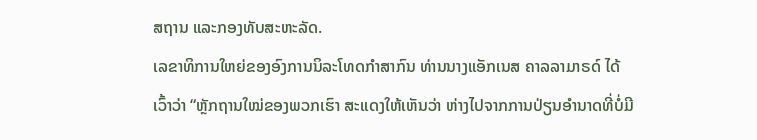ສຖານ ແລະກອງທັບສະຫະລັດ.
ເລຂາທິການໃຫຍ່ຂອງອົງການນິລະໂທດກຳສາກົນ ທ່ານນາງແອັກເນສ ຄາລລາມາຣດ໌ ໄດ້ເວົ້າວ່າ “ຫຼັກຖານໃໝ່ຂອງພວກເຮົາ ສະແດງໃຫ້ເຫັນວ່າ ຫ່າງໄປຈາກການປ່ຽນອຳນາດທີ່ບໍ່ມີ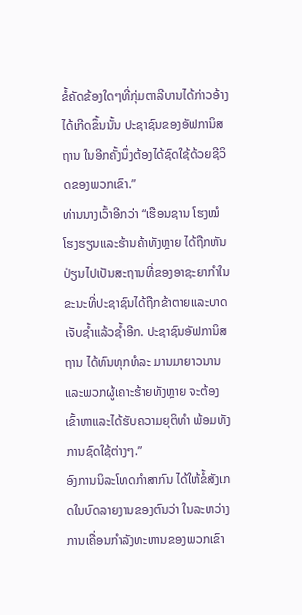ຂໍ້ຄັດຂ້ອງໃດໆທີ່ກຸ່ມຕາລີບານໄດ້ກ່າວອ້າງໄດ້ເກີດຂຶ້ນນັ້ນ ປະຊາຊົນຂອງອັຟການິສຖານ ໃນອີກຄັ້ງນຶ່ງຕ້ອງໄດ້ຊົດໃຊ້ດ້ວຍຊີວິດຂອງພວກເຂົາ.”
ທ່ານນາງເວົ້າອີກວ່າ “ເຮືອນຊານ ໂຮງໝໍ ໂຮງຮຽນແລະຮ້ານຄ້າທັງຫຼາຍ ໄດ້ຖືກຫັນປ່ຽນໄປເປັນສະຖານທີ່ຂອງອາຊະຍາກຳໃນຂະນະທີ່ປະຊາຊົນໄດ້ຖືກຂ້າຕາຍແລະບາດເຈັບຊ້ຳແລ້ວຊ້ຳອີກ. ປະຊາຊົນອັຟການິສຖານ ໄດ້ທົນທຸກທໍລະ ມານມາຍາວນານ ແລະພວກຜູ້ເຄາະຮ້າຍທັງຫຼາຍ ຈະຕ້ອງເຂົ້າຫາແລະໄດ້ຮັບຄວາມຍຸຕິທຳ ພ້ອມທັງການຊົດໃຊ້ຕ່າງໆ.”
ອົງການນິລະໂທດກຳສາກົນ ໄດ້ໃຫ້ຂໍ້ສັງເກດໃນບົດລາຍງານຂອງຕົນວ່າ ໃນລະຫວ່າງການເຄື່ອນກຳລັງທະຫານຂອງພວກເຂົາ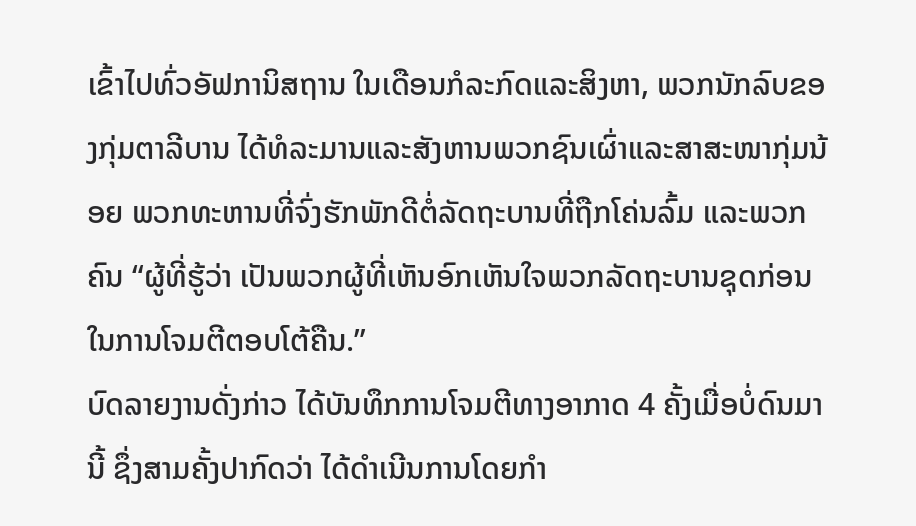ເຂົ້າໄປທົ່ວອັຟການິສຖານ ໃນເດືອນກໍລະກົດແລະສິງຫາ, ພວກນັກລົບຂອງກຸ່ມຕາລີບານ ໄດ້ທໍລະມານແລະສັງຫານພວກຊົນເຜົ່າແລະສາສະໜາກຸ່ມນ້ອຍ ພວກທະຫານທີ່ຈົ່ງຮັກພັກດີຕໍ່ລັດຖະບານທີ່ຖືກໂຄ່ນລົ້ມ ແລະພວກຄົນ “ຜູ້ທີ່ຮູ້ວ່າ ເປັນພວກຜູ້ທີ່ເຫັນອົກເຫັນໃຈພວກລັດຖະບານຊຸດກ່ອນ ໃນການໂຈມຕີຕອບໂຕ້ຄືນ.”
ບົດລາຍງານດັ່ງກ່າວ ໄດ້ບັນທຶກການໂຈມຕີທາງອາກາດ 4 ຄັ້ງເມື່ອບໍ່ດົນມານີ້ ຊຶ່ງສາມຄັ້ງປາກົດວ່າ ໄດ້ດຳເນີນການໂດຍກຳ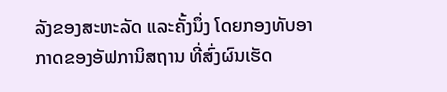ລັງຂອງສະຫະລັດ ແລະຄັ້ງນຶ່ງ ໂດຍກອງທັບອາກາດຂອງອັຟການິສຖານ ທີ່ສົ່ງຜົນເຮັດ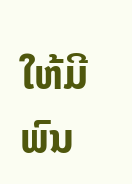ໃຫ້ມີພົນ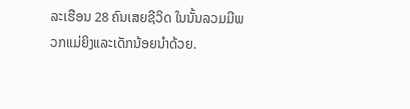ລະເຮືອນ 28 ຄົນເສຍຊີວິດ ໃນນັ້ນລວມມີພວກແມ່ຍິງແລະເດັກນ້ອຍນຳດ້ວຍ.